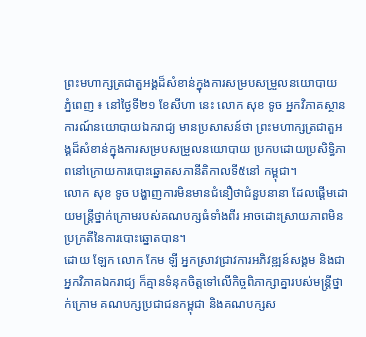ព្រះមហាក្សត្រជាតួអង្គដ៏សំខាន់ក្នុងការសម្របសម្រួលនយោបាយ
ភ្នំពេញ ៖ នៅថ្ងៃទី២១ ខែសីហា នេះ លោក សុខ ទូច អ្នកវិភាគស្ថានការណ៍នយោបាយឯករាជ្យ មានប្រសាសន៍ថា ព្រះមហាក្សត្រជាតួអង្គដ៏សំខាន់ក្នុងការសម្របសម្រួលនយោបាយ ប្រកបដោយប្រសិទ្ធិភាពនៅក្រោយការបោះឆ្នោតសភានីតិកាលទី៥នៅ កម្ពុជា។
លោក សុខ ទូច បង្ហាញការមិនមានជំនឿថាជំនួបនានា ដែលផ្តើមដោយមន្ត្រីថ្នាក់ក្រោមរបស់គណបក្សធំទាំងពីរ អាចដោះស្រាយភាពមិនប្រក្រតីនៃការបោះឆ្នោតបាន។
ដោយ ឡែក លោក កែម ឡី អ្នកស្រាវជ្រាវការអភិវឌ្ឍន៍សង្គម និងជាអ្នកវិភាគឯករាជ្យ ក៏គ្មានទំនុកចិត្តទៅលើកិច្ចពិភាក្សាគ្នារបស់មន្ត្រីថ្នាក់ក្រោម គណបក្សប្រជាជនកម្ពុជា និងគណបក្សស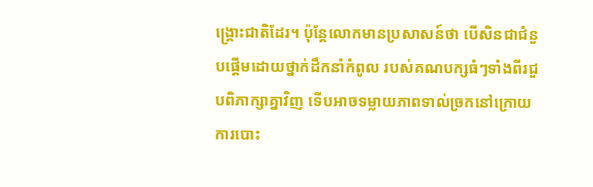ង្គ្រោះជាតិដែរ។ ប៉ុន្តែលោកមានប្រសាសន៍ថា បើសិនជាជំនួបផ្តើមដោយថ្នាក់ដឹកនាំកំពូល របស់គណបក្សធំៗទាំងពីរជួបពិភាក្សាគ្នាវិញ ទើបអាចទម្លាយភាពទាល់ច្រកនៅក្រោយការបោះ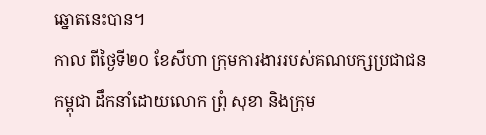ឆ្នោតនេះបាន។
កាល ពីថ្ងៃទី២០ ខែសីហា ក្រុមការងាររបស់គណបក្សប្រជាជនកម្ពុជា ដឹកនាំដោយលោក ព្រុំ សុខា និងក្រុម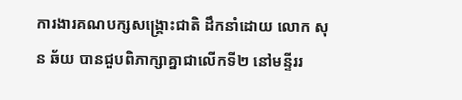ការងារគណបក្សសង្គ្រោះជាតិ ដឹកនាំដោយ លោក សុន ឆ័យ បានជួបពិភាក្សាគ្នាជាលើកទី២ នៅមន្ទីររ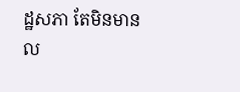ដ្ឋសភា តែមិនមានល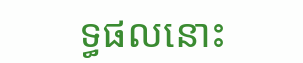ទ្ធផលនោះ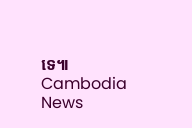ទេ៕ Cambodia News